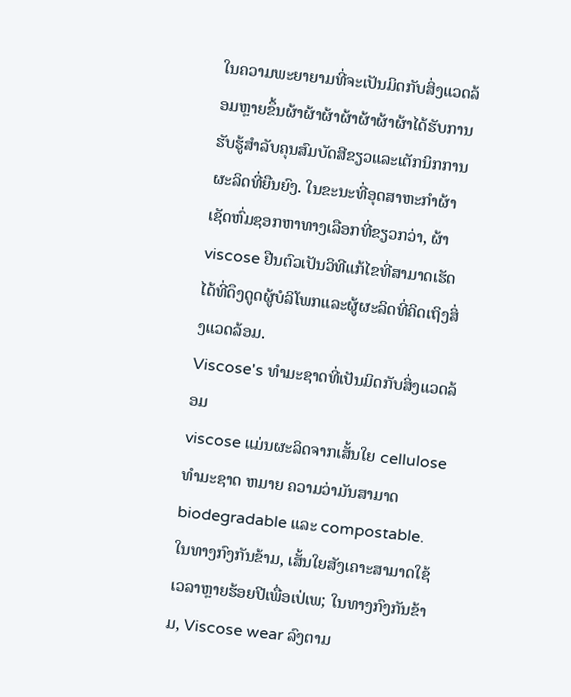ໃນຄວາມພະຍາຍາມທີ່ຈະເປັນມິດກັບສິ່ງແວດລ້ອມຫຼາຍຂຶ້ນຜ້າຜ້າຜ້າຜ້າຜ້າຜ້າຜ້າໄດ້ຮັບການຮັບຮູ້ສໍາລັບຄຸນສົມບັດສີຂຽວແລະເຕັກນິກການຜະລິດທີ່ຍືນຍົງ. ໃນຂະນະທີ່ອຸດສາຫະກໍາຜ້າເຊັດຫົ່ມຊອກຫາທາງເລືອກທີ່ຂຽວກວ່າ, ຜ້າ viscose ຢືນຕົວເປັນວິທີແກ້ໄຂທີ່ສາມາດເຮັດໄດ້ທີ່ດຶງດູດຜູ້ບໍລິໂພກແລະຜູ້ຜະລິດທີ່ຄິດເຖິງສິ່ງແວດລ້ອມ.
Viscose's ທໍາມະຊາດທີ່ເປັນມິດກັບສິ່ງແວດລ້ອມ
viscose ແມ່ນຜະລິດຈາກເສັ້ນໃຍ cellulose ທໍາມະຊາດ ຫມາຍ ຄວາມວ່າມັນສາມາດ biodegradable ແລະ compostable. ໃນທາງກົງກັນຂ້າມ, ເສັ້ນໃຍສັງເຄາະສາມາດໃຊ້ເວລາຫຼາຍຮ້ອຍປີເພື່ອເປ່ເພ; ໃນທາງກົງກັນຂ້າມ, Viscose wear ລົງຕາມ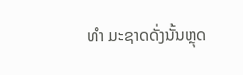ທໍາ ມະຊາດດັ່ງນັ້ນຫຼຸດ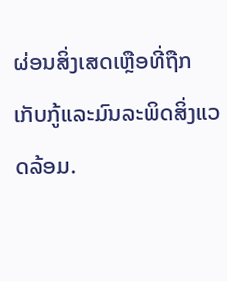ຜ່ອນສິ່ງເສດເຫຼືອທີ່ຖືກເກັບກູ້ແລະມົນລະພິດສິ່ງແວດລ້ອມ.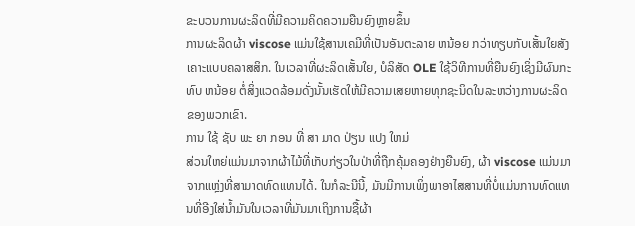ຂະບວນການຜະລິດທີ່ມີຄວາມຄິດຄວາມຍືນຍົງຫຼາຍຂຶ້ນ
ການຜະລິດຜ້າ viscose ແມ່ນໃຊ້ສານເຄມີທີ່ເປັນອັນຕະລາຍ ຫນ້ອຍ ກວ່າທຽບກັບເສັ້ນໃຍສັງເຄາະແບບຄລາສສິກ. ໃນເວລາທີ່ຜະລິດເສັ້ນໃຍ, ບໍລິສັດ OLE ໃຊ້ວິທີການທີ່ຍືນຍົງເຊິ່ງມີຜົນກະທົບ ຫນ້ອຍ ຕໍ່ສິ່ງແວດລ້ອມດັ່ງນັ້ນເຮັດໃຫ້ມີຄວາມເສຍຫາຍທຸກຊະນິດໃນລະຫວ່າງການຜະລິດຂອງພວກເຂົາ.
ການ ໃຊ້ ຊັບ ພະ ຍາ ກອນ ທີ່ ສາ ມາດ ປ່ຽນ ແປງ ໃຫມ່
ສ່ວນໃຫຍ່ແມ່ນມາຈາກຜ້າໄມ້ທີ່ເກັບກ່ຽວໃນປ່າທີ່ຖືກຄຸ້ມຄອງຢ່າງຍືນຍົງ, ຜ້າ viscose ແມ່ນມາຈາກແຫຼ່ງທີ່ສາມາດທົດແທນໄດ້. ໃນກໍລະນີນີ້, ມັນມີການເພິ່ງພາອາໄສສານທີ່ບໍ່ແມ່ນການທົດແທນທີ່ອີງໃສ່ນໍ້າມັນໃນເວລາທີ່ມັນມາເຖິງການຊື້ຜ້າ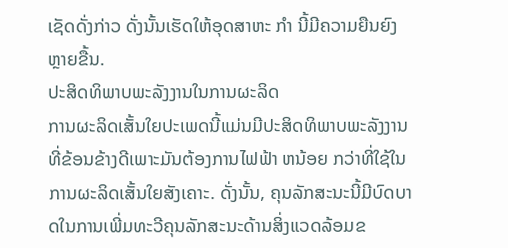ເຊັດດັ່ງກ່າວ ດັ່ງນັ້ນເຮັດໃຫ້ອຸດສາຫະ ກໍາ ນີ້ມີຄວາມຍືນຍົງຫຼາຍຂື້ນ.
ປະສິດທິພາບພະລັງງານໃນການຜະລິດ
ການຜະລິດເສັ້ນໃຍປະເພດນີ້ແມ່ນມີປະສິດທິພາບພະລັງງານທີ່ຂ້ອນຂ້າງດີເພາະມັນຕ້ອງການໄຟຟ້າ ຫນ້ອຍ ກວ່າທີ່ໃຊ້ໃນການຜະລິດເສັ້ນໃຍສັງເຄາະ. ດັ່ງນັ້ນ, ຄຸນລັກສະນະນີ້ມີບົດບາດໃນການເພີ່ມທະວີຄຸນລັກສະນະດ້ານສິ່ງແວດລ້ອມຂ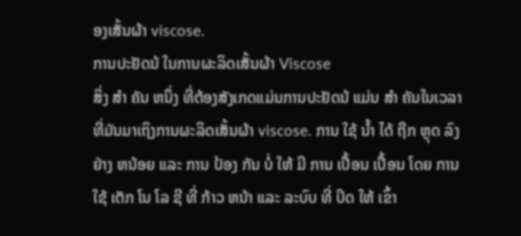ອງເສັ້ນຜ້າ viscose.
ການປະຢັດນ້ ໃນການຜະລິດເສັ້ນຜ້າ Viscose
ສິ່ງ ສໍາ ຄັນ ຫນຶ່ງ ທີ່ຕ້ອງສັງເກດແມ່ນການປະຢັດນ້ ແມ່ນ ສໍາ ຄັນໃນເວລາທີ່ມັນມາເຖິງການຜະລິດເສັ້ນຜ້າ viscose. ການ ໃຊ້ ນ້ຳ ໄດ້ ຖືກ ຫຼຸດ ລົງ ຢ່າງ ຫນ້ອຍ ແລະ ການ ປ້ອງ ກັນ ບໍ່ ໃຫ້ ມີ ການ ເປື້ອນ ເປື້ອນ ໂດຍ ການ ໃຊ້ ເຕັກ ໂນ ໂລ ຊີ ທີ່ ກ້າວ ຫນ້າ ແລະ ລະບົບ ທີ່ ປິດ ໃຫ້ ເຂົ້າ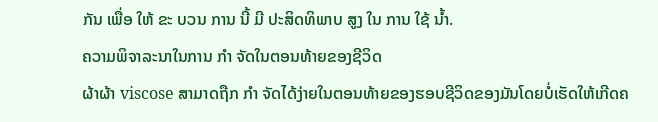ກັນ ເພື່ອ ໃຫ້ ຂະ ບວນ ການ ນີ້ ມີ ປະສິດທິພາບ ສູງ ໃນ ການ ໃຊ້ ນ້ຳ.
ຄວາມພິຈາລະນາໃນການ ກໍາ ຈັດໃນຕອນທ້າຍຂອງຊີວິດ
ຜ້າຜ້າ viscose ສາມາດຖືກ ກໍາ ຈັດໄດ້ງ່າຍໃນຕອນທ້າຍຂອງຮອບຊີວິດຂອງມັນໂດຍບໍ່ເຮັດໃຫ້ເກີດຄ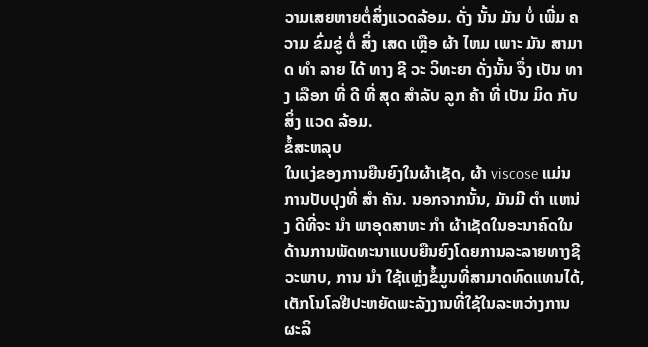ວາມເສຍຫາຍຕໍ່ສິ່ງແວດລ້ອມ. ດັ່ງ ນັ້ນ ມັນ ບໍ່ ເພີ່ມ ຄວາມ ຂົ່ມຂູ່ ຕໍ່ ສິ່ງ ເສດ ເຫຼືອ ຜ້າ ໄຫມ ເພາະ ມັນ ສາມາດ ທໍາ ລາຍ ໄດ້ ທາງ ຊີ ວະ ວິທະຍາ ດັ່ງນັ້ນ ຈຶ່ງ ເປັນ ທາງ ເລືອກ ທີ່ ດີ ທີ່ ສຸດ ສໍາລັບ ລູກ ຄ້າ ທີ່ ເປັນ ມິດ ກັບ ສິ່ງ ແວດ ລ້ອມ.
ຂໍ້ສະຫລຸບ
ໃນແງ່ຂອງການຍືນຍົງໃນຜ້າເຊັດ, ຜ້າ viscose ແມ່ນການປັບປຸງທີ່ ສໍາ ຄັນ. ນອກຈາກນັ້ນ, ມັນມີ ຕໍາ ແຫນ່ງ ດີທີ່ຈະ ນໍາ ພາອຸດສາຫະ ກໍາ ຜ້າເຊັດໃນອະນາຄົດໃນດ້ານການພັດທະນາແບບຍືນຍົງໂດຍການລະລາຍທາງຊີວະພາບ, ການ ນໍາ ໃຊ້ແຫຼ່ງຂໍ້ມູນທີ່ສາມາດທົດແທນໄດ້, ເຕັກໂນໂລຢີປະຫຍັດພະລັງງານທີ່ໃຊ້ໃນລະຫວ່າງການຜະລິ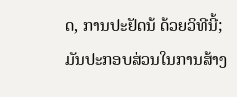ດ, ການປະຢັດນ້ ດ້ວຍວິທີນີ້; ມັນປະກອບສ່ວນໃນການສ້າງ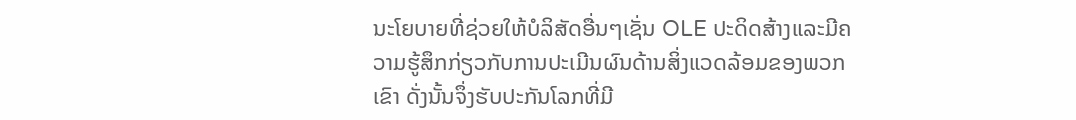ນະໂຍບາຍທີ່ຊ່ວຍໃຫ້ບໍລິສັດອື່ນໆເຊັ່ນ OLE ປະດິດສ້າງແລະມີຄວາມຮູ້ສຶກກ່ຽວກັບການປະເມີນຜົນດ້ານສິ່ງແວດລ້ອມຂອງພວກເຂົາ ດັ່ງນັ້ນຈຶ່ງຮັບປະກັນໂລກທີ່ມີ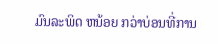ມົນລະພິດ ຫນ້ອຍ ກວ່າບ່ອນທີ່ການ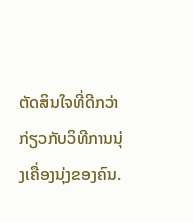ຕັດສິນໃຈທີ່ດີກວ່າກ່ຽວກັບວິທີການນຸ່ງເຄື່ອງນຸ່ງຂອງຄົນ.